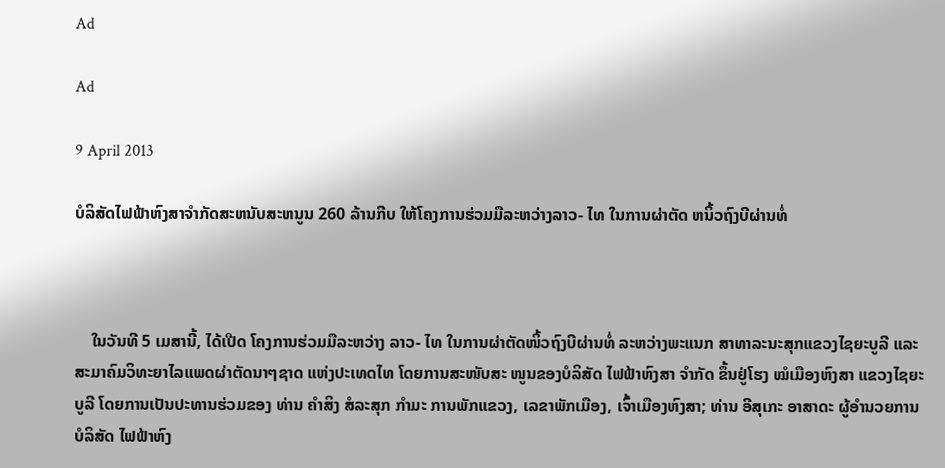Ad

Ad

9 April 2013

ບໍລິສັດໄຟຟ້າຫົງສາຈຳກັດສະຫນັບສະຫນູນ 260 ລ້ານກີບ ໃຫ້ໂຄງການຮ່ວມມືລະຫວ່າງລາວ- ໄທ ໃນການຜ່າຕັດ ຫນິ້ວຖົງບີຜ່ານທໍ່



    ໃນວັນທີ 5 ເມສານີ້, ໄດ້ເປີດ ໂຄງການຮ່ວມມືລະຫວ່າງ ລາວ- ໄທ ໃນການຜ່າຕັດໜິ້ວຖົງບີຜ່ານທໍ່ ລະຫວ່າງພະແນກ ສາທາລະນະສຸກແຂວງໄຊຍະບູລີ ແລະ ສະມາຄົມວິທະຍາໄລແພດຜ່າຕັດນາໆຊາດ ແຫ່ງປະເທດໄທ ໂດຍການສະໜັບສະ ໜູນຂອງບໍລິສັດ ໄຟຟ້າຫົງສາ ຈຳກັດ ຂຶ້ນຢູ່ໂຮງ ໝໍເມືອງຫົງສາ ແຂວງໄຊຍະບູລີ ໂດຍການເປັນປະທານຮ່ວມຂອງ ທ່ານ ຄຳສິງ ສໍລະສຸກ ກຳມະ ການພັກແຂວງ, ເລຂາພັກເມືອງ, ເຈົ້າເມືອງຫົງສາ; ທ່ານ ອີສຸເກະ ອາສາດະ ຜູ້ອຳນວຍການບໍລິສັດ ໄຟຟ້າຫົງ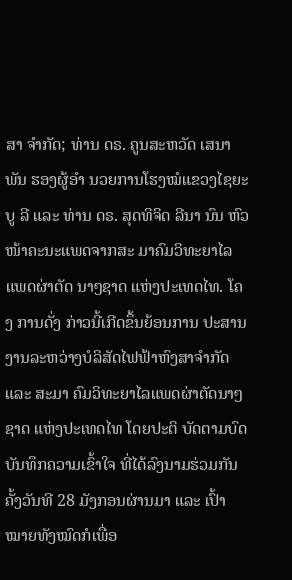ສາ ຈຳກັດ; ທ່ານ ດຣ. ຄູນສະຫວັດ ເສນາພັນ ຮອງຜູ້ອຳ ນວຍການໂຮງໝໍແຂວງໄຊຍະບູ ລີ ແລະ ທ່ານ ດຣ. ສຸດທິຈິດ ລີນາ ນົນ ຫົວໜ້າຄະນະແພດຈາກສະ ມາຄົມວິທະຍາໄລແພດຜ່າຕັດ ນາໆຊາດ ແຫ່ງປະເທດໄທ. ໂຄງ ການດັ່ງ ກ່າວນີ້ເກີດຂຶ້ນຍ້ອນການ ປະສານງານລະຫວ່າງບໍລິສັດໄຟຟ້າຫົງສາຈຳກັດ ແລະ ສະມາ ຄົມວິທະຍາໄລແພດຜ່າຕັດນາໆ ຊາດ ແຫ່ງປະເທດໄທ ໂດຍປະຕິ ບັດຕາມບົດບັນທຶກຄວາມເຂົ້າໃຈ ທີ່ໄດ້ລົງນາມຮ່ວມກັນຄັ້ງວັນທີ 28 ມັງກອນຜ່ານມາ ແລະ ເປົ້າ ໝາຍທັງໝົດກໍເພື່ອ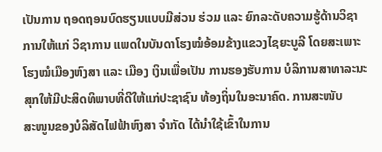ເປັນການ ຖອດຖອນບົດຮຽນແບບມີສ່ວນ ຮ່ວມ ແລະ ຍົກລະດັບຄວາມຮູ້ດ້ານວິຊາການໃຫ້ແກ່ ວິຊາການ ແພດໃນບັນດາໂຮງໝໍອ້ອມຂ້າງແຂວງໄຊຍະບູລີ ໂດຍສະເພາະ ໂຮງໝໍເມືອງຫົງສາ ແລະ ເມືອງ ເງິນເພື່ອເປັນ ການຮອງຮັບການ ບໍລິການສາທາລະນະສຸກໃຫ້ມີປະສິດທິພາບທີ່ດີໃຫ້ແກ່ປະຊາຊົນ ທ້ອງຖິ່ນໃນອະນາຄົດ. ການສະໜັບ
ສະໜູນຂອງບໍລິສັດໄຟຟ້າຫົງສາ ຈຳກັດ ໄດ້ນຳໃຊ້ເຂົ້າໃນການ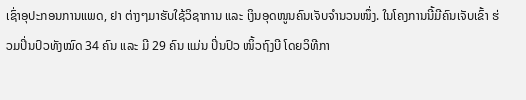ເຊົ່າອຸປະກອນການແພດ, ຢາ ຕ່າງໆມາຮັບໃຊ້ວິຊາການ ແລະ ເງິນອຸດໜູນຄົນເຈັບຈຳນວນໜຶ່ງ. ໃນໂຄງການນີ້ມີຄົນເຈັບເຂົ້າ ຮ່ວມປິ່ນປົວທັງໝົດ 34 ຄົນ ແລະ ມີ 29 ຄົນ ແມ່ນ ປິ່ນປົວ ໜິ້ວຖົງບີ ໂດຍວິທີກາ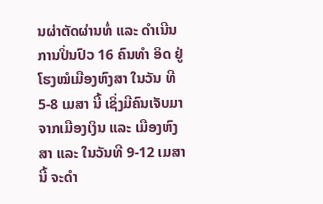ນຜ່າຕັດຜ່ານທໍ່ ແລະ ດຳເນີນການປິ່ນປົວ 16 ຄົນທຳ ອິດ ຢູ່ໂຮງໝໍເມືອງຫົງສາ ໃນວັນ ທີ 5-8 ເມສາ ນີ້ ເຊິ່ງມີຄົນເຈັບມາ ຈາກເມືອງເງິນ ແລະ ເມືອງຫົງສາ ແລະ ໃນວັນທີ 9-12 ເມສານີ້ ຈະດຳ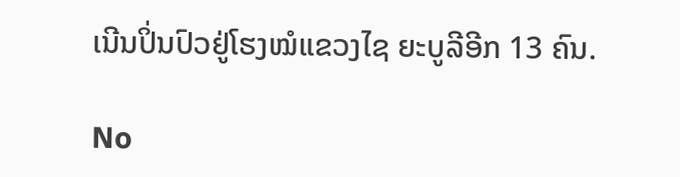ເນີນປິ່ນປົວຢູ່ໂຮງໝໍແຂວງໄຊ ຍະບູລີອີກ 13 ຄົນ.

No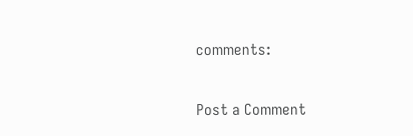comments:

Post a Comment